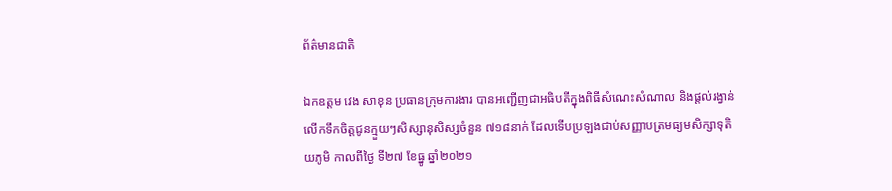ព័ត៌មានជាតិ

ឯកឧត្តម វេង សាខុន ប្រធានក្រុមការងារ បានអញ្ជើញជាអធិបតីក្នុងពិធីសំណេះសំណាល និងផ្តល់រង្វាន់លើកទឹកចិត្តជូនក្មួយៗសិស្សានុសិស្សចំនួន ៧១៨នាក់ ដែលទើបប្រឡងជាប់សញ្ញាបត្រមធ្យមសិក្សាទុតិយភូមិ កាលពីថ្ងៃ ទី២៧ ខែធ្នូ ឆ្នាំ២០២១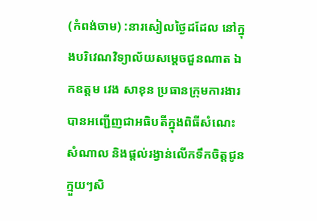(កំពង់ចាម) :នារសៀលថ្ងៃដដែល នៅក្នុងបរិវេណវិទ្យាល័យសម្តេចជួនណាត ឯកឧត្តម វេង សាខុន ប្រធានក្រុមការងារ បានអញ្ជើញជាអធិបតីក្នុងពិធីសំណេះសំណាល និងផ្តល់រង្វាន់លើកទឹកចិត្តជូនក្មួយៗសិ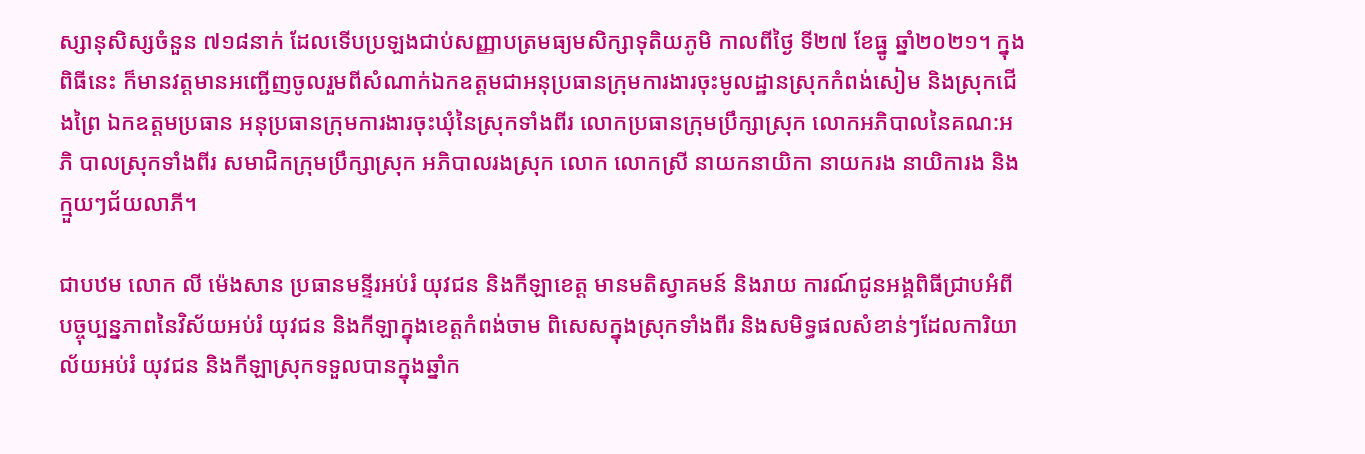ស្សានុសិស្សចំនួន ៧១៨នាក់ ដែលទើបប្រឡងជាប់សញ្ញាបត្រមធ្យមសិក្សាទុតិយភូមិ កាលពីថ្ងៃ ទី២៧ ខែធ្នូ ឆ្នាំ២០២១។ ក្នុងពិធីនេះ ក៏មានវត្តមានអញ្ជើញចូលរួមពីសំណាក់ឯកឧត្តមជាអនុប្រធានក្រុមការងារចុះមូលដ្ឋានស្រុកកំពង់សៀម និងស្រុកជើងព្រៃ ឯកឧត្តមប្រធាន អនុប្រធានក្រុមការងារចុះឃុំនៃស្រុកទាំងពីរ លោកប្រធានក្រុមប្រឹក្សាស្រុក លោកអភិបាលនៃគណ:អភិ បាលស្រុកទាំងពីរ សមាជិកក្រុមប្រឹក្សាស្រុក អភិបាលរងស្រុក លោក លោកស្រី នាយកនាយិកា នាយករង នាយិការង និងក្មួយៗជ័យលាភី។

ជាបឋម លោក លី ម៉េងសាន ប្រធានមន្ទីរអប់រំ យុវជន និងកីឡាខេត្ត មានមតិស្វាគមន៍ និងរាយ ការណ៍ជូនអង្គពិធីជ្រាបអំពីបច្ចុប្បន្នភាពនៃវិស័យអប់រំ យុវជន និងកីឡាក្នុងខេត្តកំពង់ចាម ពិសេសក្នុងស្រុកទាំងពីរ និងសមិទ្ធផលសំខាន់ៗដែលការិយាល័យអប់រំ យុវជន និងកីឡាស្រុកទទួលបានក្នុងឆ្នាំក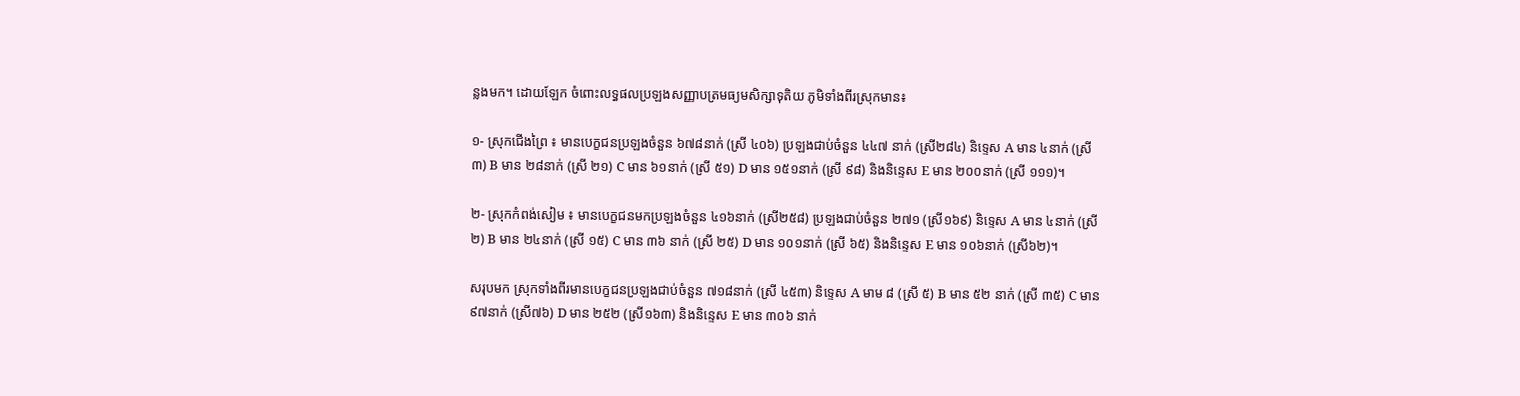ន្លងមក។ ដោយឡែក ចំពោះលទ្ធផលប្រឡងសញ្ញាបត្រមធ្យមសិក្សាទុតិយ ភូមិទាំងពីរស្រុកមាន៖

១- ស្រុកជើងព្រៃ ៖ មានបេក្ខជនប្រឡងចំនួន ៦៧៨នាក់ (ស្រី ៤០៦) ប្រឡងជាប់ចំនួន ៤៤៧ នាក់ (ស្រី២៨៤) និទ្ទេស A មាន ៤នាក់ (ស្រី ៣) B មាន ២៨នាក់ (ស្រី ២១) C មាន ៦១នាក់ (ស្រី ៥១) D មាន ១៥១នាក់ (ស្រី ៩៨) និងនិន្ទេស E មាន ២០០នាក់ (ស្រី ១១១)។

២- ស្រុកកំពង់សៀម ៖ មានបេក្ខជនមកប្រឡងចំនួន ៤១៦នាក់ (ស្រី២៥៨) ប្រឡងជាប់ចំនួន ២៧១ (ស្រី១៦៩) និទ្ទេស A មាន ៤នាក់ (ស្រី ២) B មាន ២៤នាក់ (ស្រី ១៥) C មាន ៣៦ នាក់ (ស្រី ២៥) D មាន ១០១នាក់ (ស្រី ៦៥) និងនិន្ទេស E មាន ១០៦នាក់ (ស្រី៦២)។

សរុបមក ស្រុកទាំងពីរមានបេក្ខជនប្រឡងជាប់ចំនួន ៧១៨នាក់ (ស្រី ៤៥៣) និទ្ទេស A មាម ៨ (ស្រី ៥) B មាន ៥២ នាក់ (ស្រី ៣៥) C មាន ៩៧នាក់ (ស្រី៧៦) D មាន ២៥២ (ស្រី១៦៣) និងនិន្ទេស E មាន ៣០៦ នាក់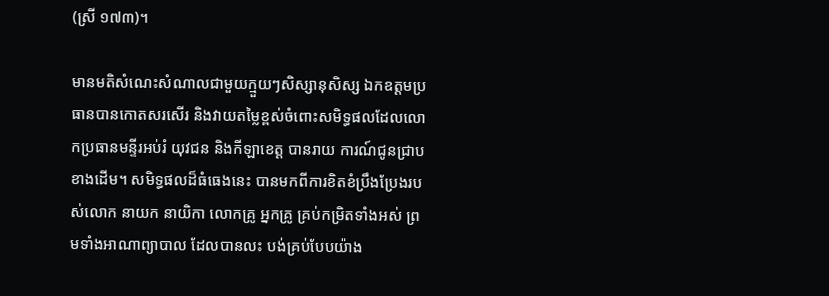(ស្រី ១៧៣)។

មានមតិសំណេះសំណាលជាមួយក្មួយៗសិស្សានុសិស្ស ឯកឧត្តមប្រធានបានកោតសរសើរ និងវាយតម្លៃខ្ពស់ចំពោះសមិទ្ធផលដែលលោកប្រធានមន្ទីរអប់រំ យុវជន និងកីឡាខេត្ត បានរាយ ការណ៍ជូនជ្រាបខាងដើម។ សមិទ្ធផលដ៏ធំធេងនេះ បានមកពីការខិតខំប្រឹងប្រែងរបស់លោក នាយក នាយិកា លោកគ្រូ អ្នកគ្រូ គ្រប់កម្រិតទាំងអស់ ព្រមទាំងអាណាព្យាបាល ដែលបានលះ បង់គ្រប់បែបយ៉ាង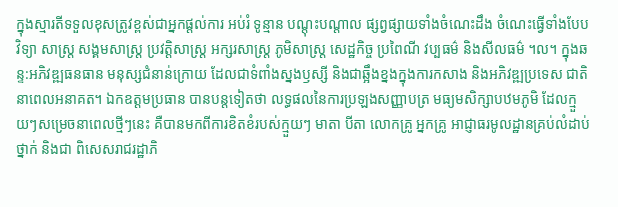ក្នុងស្មារតីទទួលខុសត្រូវខ្ពស់ជាអ្នកផ្តល់ការ អប់រំ ទូន្មាន បណ្តុះបណ្តាល ផ្សព្វផ្សាយទាំងចំណេះដឹង ចំណេះធ្វើទាំងបែបវិទ្យា សាស្រ្ត សង្គមសាស្រ្ត ប្រវត្តិសាស្រ្ត អក្សរសាស្រ្ត ភូមិសាស្រ្ត សេដ្ឋកិច្ច ប្រពៃណី វប្បធម៌ និងសីលធម៌ ។ល។ ក្នុងឆន្ទ:អភិវឌ្ឍធនធាន មនុស្សជំនាន់ក្រោយ ដែលជាទំពាំងស្នងឫស្សី និងជាឆ្អឹងខ្នងក្នុងការកសាង និងអភិវឌ្ឍប្រទេស ជាតិនាពេលអនាគត។ ឯកឧត្តមប្រធាន បានបន្តទៀតថា លទ្ធផលនៃការប្រឡងសញ្ញាបត្រ មធ្យមសិក្សាបឋមភូមិ ដែលក្មួយៗសម្រេចនាពេលថ្មីៗនេះ គឺបានមកពីការខិតខំរបស់ក្មួយៗ មាតា បីតា លោកគ្រូ អ្នកគ្រូ អាជ្ញាធរមូលដ្ឋានគ្រប់លំដាប់ថ្នាក់ និងជា ពិសេសរាជរដ្ឋាភិ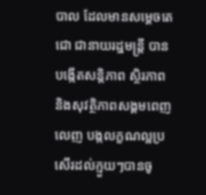បាល ដែលមានសម្តេចតេជោ ជានាយរដ្ឋមន្រ្តី បានបង្កើតសន្តិភាព ស្ថិរភាព និងសុវត្ថិភាពសង្គមពេញលេញ បង្កលក្ខណល្អប្រសើរដល់ក្មួយៗបានចូ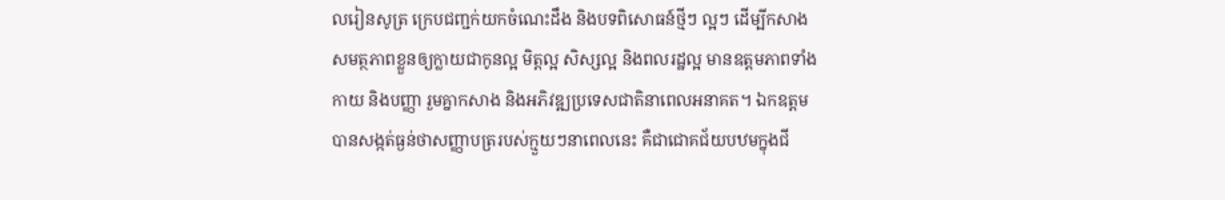លរៀនសូត្រ ក្រេបជញ្ជក់យកចំណេះដឹង និងបទពិសោធន៍ថ្មីៗ ល្អៗ ដើម្បីកសាងសមត្ថភាពខ្លួនឲ្យក្លាយជាកូនល្អ មិត្តល្អ សិស្សល្អ និងពលរដ្ឋល្អ មានឧត្តមភាពទាំងកាយ និងបញ្ញា រួមគ្នាកសាង និងអភិវឌ្ឍប្រទេសជាតិនាពេលអនាគត។ ឯកឧត្តមបានសង្កត់ធ្ងន់ថាសញ្ញាបត្ររបស់ក្មួយៗនាពេលនេះ គឺជាជោគជ័យបឋមក្នុងជី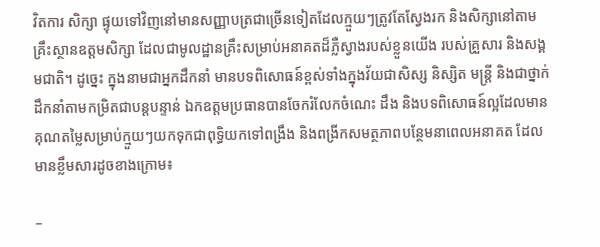វិតការ សិក្សា ផ្ទុយទៅវិញនៅមានសញ្ញាបត្រជាច្រើនទៀតដែលក្មួយៗត្រូវតែស្វែងរក និងសិក្សានៅតាមគ្រឹះស្ថានឧត្តមសិក្សា ដែលជាមូលដ្ឋានគ្រឹះសម្រាប់អនាគតដ៏ភ្លឺស្វាងរបស់ខ្លួនយើង របស់គ្រួសារ និងសង្គមជាតិ។ ដូច្នេះ ក្នុងនាមជាអ្នកដឹកនាំ មានបទពិសោធន៍ខ្ពស់ទាំងក្នុងវ័យជាសិស្ស និស្សិត មន្រ្តី និងជាថ្នាក់ដឹកនាំតាមកម្រិតជាបន្តបន្ទាន់ ឯកឧត្តមប្រធានបានចែករំលែកចំណេះ ដឹង និងបទពិសោធន៍ល្អដែលមាន គុណតម្លៃសម្រាប់ក្មួយៗយកទុកជាពុទ្ធិយកទៅពង្រឹង និងពង្រីកសមត្ថភាពបន្ថែមនាពេលអនាគត ដែលមានខ្លឹមសារដូចខាងក្រោម៖

–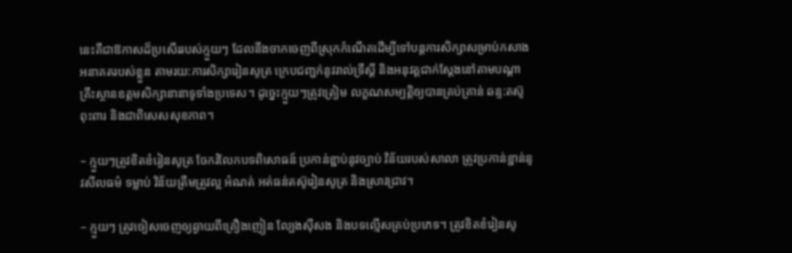នេះគឺជាឱកាសដ៏ប្រសើររបស់ក្មួយៗ ដែលនឹងចាកចេញពីស្រុកកំណើតដើម្បីទៅបន្តការសិក្សាសម្រាប់កសាងអនាគតរបស់ខ្លួន តាមរយ:ការសិក្សារៀនសូត្រ ក្រេបជញ្ជក់នូវរាល់ទ្រឹស្តី និងអនុវត្តជាក់ស្តែងនៅតាមបណ្តាគ្រឹះស្ថានឧត្តមសិក្សានានាទូទាំងប្រទេស។ ដូច្នេះក្មួយៗត្រូវត្រៀម លក្ខណសម្បត្តិឲ្យបានគ្រប់គ្រាន់ ឆន្ទ:តស៊ូ ពុះពារ និងជាពិសេសសុខភាព។

– ក្មួយៗត្រូវខិតខំរៀនសូត្រ ចែករំលែកបទពិសោធន៍ ប្រកាន់ខ្ជាប់នូវច្បាប់ វិន័យរបស់សាលា ត្រូវប្រកាន់ខ្ជាន់នូវសីលធម៌ ទម្លាប់ វិន័យត្រឹមត្រូវល្អ អំណត់ អត់ធន់តស៊ូរៀនសូត្រ និងស្រាវជ្រាវ។

– ក្មួយៗ ត្រូវចៀសចេញឲ្យឆ្ងាយពីគ្រឿងញៀន ល្បែងស៊ីសង និងបទល្មើសគ្រប់ប្រភេទ។ ត្រូវខិតខំរៀនសូ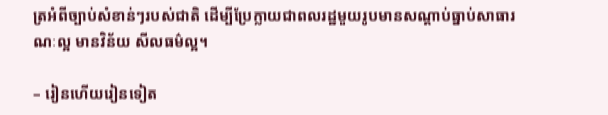ត្រអំពីច្បាប់សំខាន់ៗរបស់ជាតិ ដើម្បីប្រែក្លាយជាពលរដ្ឋមួយរូបមានសណ្ដាប់ធ្នាប់សាធារណៈល្អ មានវិន័យ សីលធម៌ល្អ។

– រៀនហើយរៀនទៀត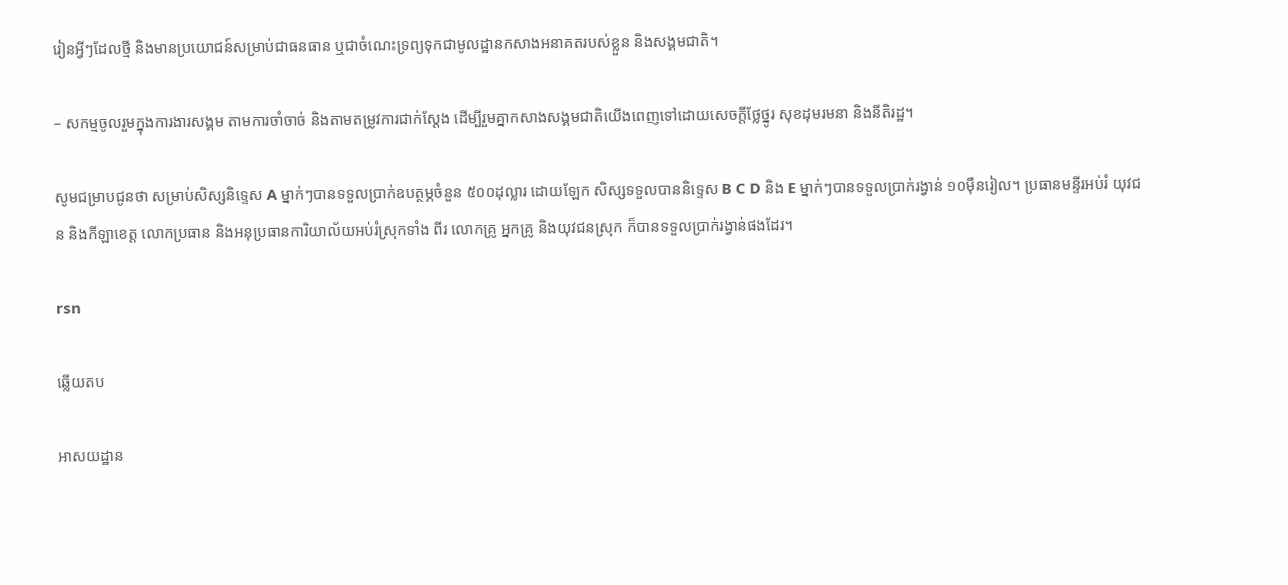រៀនអ្វីៗដែលថ្មី និងមានប្រយោជន៍សម្រាប់ជាធនធាន ឬជាចំណេះទ្រព្យទុកជាមូលដ្ឋានកសាងអនាគតរបស់ខ្លួន និងសង្គមជាតិ។

– សកម្មចូលរួមក្នុងការងារសង្គម តាមការចាំចាច់ និងតាមតម្រូវការជាក់ស្តែង ដើម្បីរួមគ្នាកសាងសង្គមជាតិយើងពេញទៅដោយសេចក្តីថ្លែថ្នូរ សុខដុមរមនា និងនីតិរដ្ឋ។

សូមជម្រាបជូនថា សម្រាប់សិស្សនិទ្ទេស A ម្នាក់ៗបានទទួលប្រាក់ឧបត្ថម្ភចំនួន ៥០០ដុល្លារ ដោយឡែក សិស្សទទួលបាននិទ្ទេស B C D និង E ម្នាក់ៗបានទទួលប្រាក់រង្វាន់ ១០ម៉ឺនរៀល។ ប្រធានមន្ទីរអប់រំ យុវជន និងកីឡាខេត្ត លោកប្រធាន និងអនុប្រធានការិយាល័យអប់រំស្រុកទាំង ពីរ លោកគ្រូ អ្នកគ្រូ និងយុវជនស្រុក ក៏បានទទួលប្រាក់រង្វាន់ផងដែរ។

rsn

ឆ្លើយតប

អាសយដ្ឋាន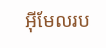អ៊ីមែលរប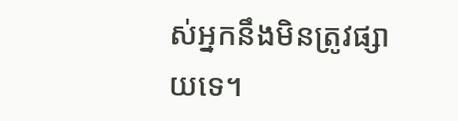ស់អ្នកនឹងមិនត្រូវផ្សាយទេ។